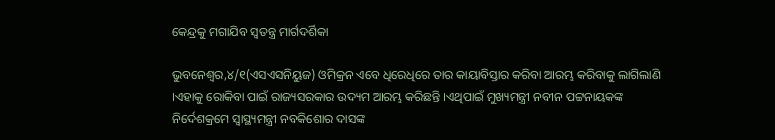କେନ୍ଦ୍ରକୁ ମଗାଯିବ ସ୍ବତନ୍ତ୍ର ମାର୍ଗଦର୍ଶିକା

ଭୁବନେଶ୍ୱର,୪/୧(ଏସଏସନିୟୁଜ) ଓମିକ୍ରନ ଏବେ ଧିରେଧିରେ ତାର କାୟାବିସ୍ତାର କରିବା ଆରମ୍ଭ କରିବାକୁ ଲାଗିଲାଣି ।ଏହାକୁ ରୋକିବା ପାଇଁ ରାଜ୍ୟସରକାର ଉଦ୍ୟମ ଆରମ୍ଭ କରିଛନ୍ତି ।ଏଥିପାଇଁ ମୁଖ୍ୟମନ୍ତ୍ରୀ ନବୀନ ପଟ୍ଟନାୟକଙ୍କ ନିର୍ଦେଶକ୍ରମେ ସ୍ବାସ୍ଥ୍ୟମନ୍ତ୍ରୀ ନବକିଶୋର ଦାସଙ୍କ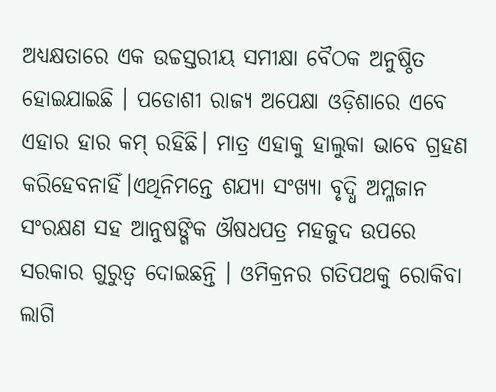ଅଧ୍ୟକ୍ଷତାରେ ଏକ ଉଚ୍ଚସ୍ତରୀୟ ସମୀକ୍ଷା ବୈଠକ ଅନୁଷ୍ଠିତ ହୋଇଯାଇଛି । ପଡୋଶୀ ରାଜ୍ୟ ଅପେକ୍ଷା ଓଡ଼ିଶାରେ ଏବେ ଏହାର ହାର କମ୍ ରହିଛି। ମାତ୍ର ଏହାକୁ ହାଲୁକା ଭାବେ ଗ୍ରହଣ କରିହେବନାହିଁ।ଏଥିନିମନ୍ତେ ଶଯ୍ୟା ସଂଖ୍ୟା ବୃଦ୍ଧି ଅମ୍ଳଜାନ ସଂରକ୍ଷଣ ସହ ଆନୁଷଙ୍ଗିକ ଔଷଧପତ୍ର ମହଜୁଦ ଉପରେ ସରକାର ଗୁରୁତ୍ବ ଦୋଇଛନ୍ତି । ଓମିକ୍ରନର ଗତିପଥକୁ ରୋକିବା ଲାଗି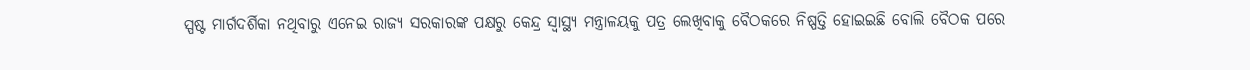ସ୍ପଷ୍ଟ ମାର୍ଗଦର୍ଶିକା ନଥିବାରୁ ଏନେଇ ରାଜ୍ୟ ସରକାରଙ୍କ ପକ୍ଷରୁ କେନ୍ଦ୍ର ସ୍ବାସ୍ଥ୍ୟ ମନ୍ତ୍ରାଳୟକୁ ପତ୍ର ଲେଖିବାକୁ ବୈଠକରେ ନିଷ୍ପତ୍ତି ହୋଇଇଛି ବୋଲି ବୈଠକ ପରେ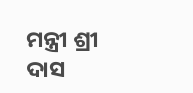ମନ୍ତ୍ରୀ ଶ୍ରୀ ଦାସ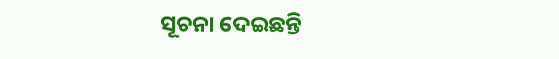ସୂଚନା ଦେଇଛନ୍ତି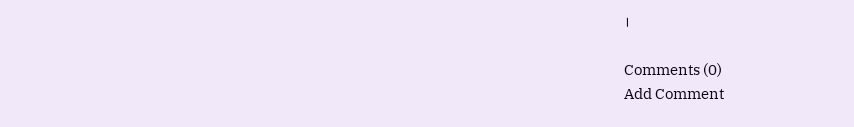।

Comments (0)
Add Comment